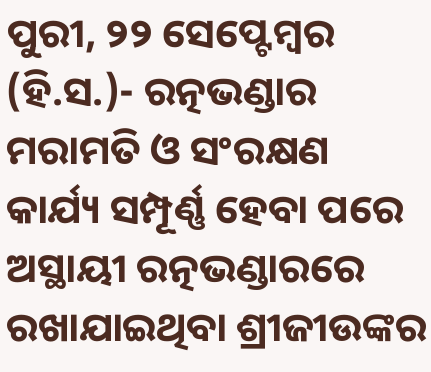ପୁରୀ, ୨୨ ସେପ୍ଟେମ୍ବର (ହି.ସ.)- ରତ୍ନଭଣ୍ଡାର ମରାମତି ଓ ସଂରକ୍ଷଣ କାର୍ଯ୍ୟ ସମ୍ପୂର୍ଣ୍ଣ ହେବା ପରେ ଅସ୍ଥାୟୀ ରତ୍ନଭଣ୍ଡାରରେ ରଖାଯାଇଥିବା ଶ୍ରୀଜୀଉଙ୍କର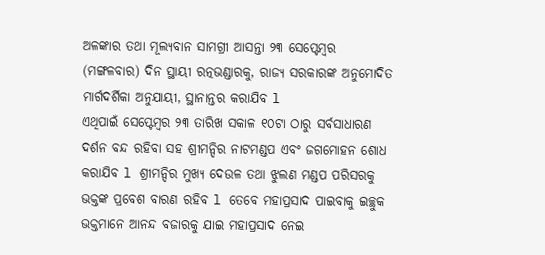ଅଳଙ୍କାର ତଥା ମୂଲ୍ୟବାନ ସାମଗ୍ରୀ ଆସନ୍ତା ୨୩ ସେପ୍ଟେମ୍ବର (ମଙ୍ଗଳବାର) ଦିନ ସ୍ଥାୟୀ ରତ୍ନଭଣ୍ଡାରକୁ, ରାଜ୍ଯ ସରକାରଙ୍କ ଅନୁମୋଦିତ ମାର୍ଗଦର୍ଶିକା ଅନୁଯାୟୀ, ସ୍ଥାନାନ୍ତର କରାଯିବ l
ଏଥିପାଇଁ ସେପ୍ଟେମ୍ବର ୨୩ ତାରିଖ ସକାଳ ୧୦ଟା ଠାରୁ ସର୍ବସାଧାରଣ ଦର୍ଶନ ବନ୍ଦ ରହିବା ସହ ଶ୍ରୀମନ୍ଦିର ନାଟମଣ୍ଡପ ଏବଂ ଜଗମୋହନ ଶୋଧ କରାଯିବ l ଶ୍ରୀମନ୍ଦିର ମୁଖ୍ୟ ଦେଉଳ ତଥା ଝୁଲଣ ମଣ୍ଡପ ପରିସରକୁ ଭକ୍ତଙ୍କ ପ୍ରବେଶ ବାରଣ ରହିବ l ତେବେ ମହାପ୍ରସାଦ ପାଇବାକୁ ଇଚ୍ଛୁକ ଭକ୍ତମାନେ ଆନନ୍ଦ ବଜାରକୁ ଯାଇ ମହାପ୍ରସାଦ ନେଇ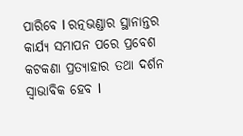ପାରିବେ l ରତ୍ନଭଣ୍ଡାର ସ୍ଥାନାନ୍ତର କାର୍ଯ୍ୟ ସମାପନ ପରେ ପ୍ରବେଶ କଟକଣା ପ୍ରତ୍ୟାହାର ତଥା ଦର୍ଶନ ସ୍ଵାଭାବିକ ହେବ l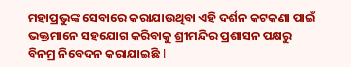ମହାପ୍ରଭୁଙ୍କ ସେବାରେ କରାଯାଉଥିବା ଏହି ଦର୍ଶନ କଟକଣା ପାଇଁ ଭକ୍ତମାନେ ସହଯୋଗ କରିବାକୁ ଶ୍ରୀମନ୍ଦିର ପ୍ରଶାସନ ପକ୍ଷରୁ ବିନମ୍ର ନିବେଦନ କରାଯାଇଛି l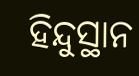ହିନ୍ଦୁସ୍ଥାନ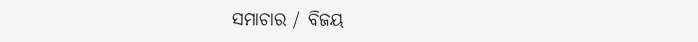ସମାଚାର / ବିଜୟ